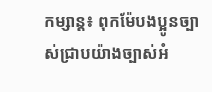កម្សាន្ត៖ ពុកម៉ែបងប្អូនច្បាស់ជ្រាបយ៉ាងច្បាស់អំ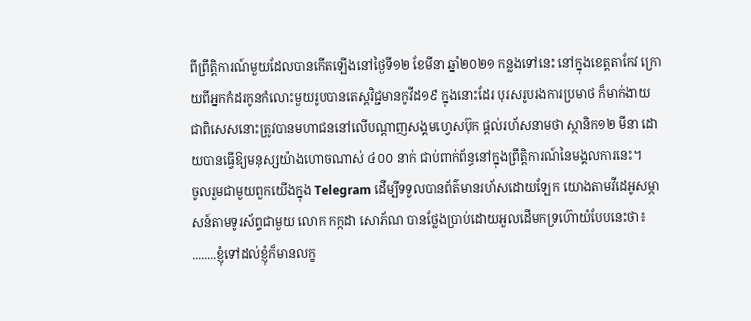ពីព្រឹត្តិការណ៍មួយដែលបានកើតឡើងនៅថ្ងៃទី១២ ខែមីនា ឆ្នាំ២០២១ កន្លងទៅនេះ នៅក្នុងខេត្តតាកែវ ក្រោយពីអ្នកកំដរកូនកំលោះមួយរូបបានតេស្តវិជ្ជមានកូវីដ១៩ ក្នុងនោះដែរ បុរសរូបរងការប្រមាថ ក៏មាក់ងាយ ជាពិសេសនោះត្រូវបានមហាជននៅលើបណ្តាញសង្គមហ្វេសប៊ុក ផ្តល់រហ័សនាមថា ស្ថានិក១២ មីនា ដោយបានធ្វើឱ្យមនុស្សយ៉ាងហោចណាស់ ៤០០ នាក់ ជាប់ពាក់ព័ន្ធនៅក្នុងព្រឹត្តិការណ៍នៃមង្គលការនេះ។
ចូលរួមជាមួយពួកយើងក្នុង Telegram ដើម្បីទទួលបានព័ត៌មានរហ័សដោយឡែក យោងតាមវីដេអូសម្ភាសន៍តាមទូរស័ព្ទជាមួយ លោក កក្កដា សោភ័ណ បានថ្លែងប្រាប់ដោយអួលដើមកទ្រហ៊ោយំបែបនេះថា៖
........ខ្ញុំទៅដល់ខ្ញុំក៏មានលក្ខ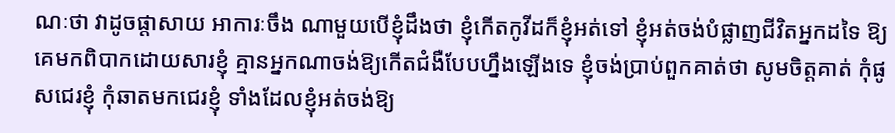ណៈថា វាដូចផ្តាសាយ អាការៈចឹង ណាមួយបើខ្ញុំដឹងថា ខ្ញុំកើតកូវីដក៏ខ្ញុំអត់ទៅ ខ្ញុំអត់ចង់បំផ្លាញជីវិតអ្នកដទៃ ឱ្យគេមកពិបាកដោយសារខ្ញុំ គ្មានអ្នកណាចង់ឱ្យកើតជំងឺបែបហ្នឹងឡើងទេ ខ្ញុំចង់ប្រាប់ពួកគាត់ថា សូមចិត្តគាត់ កុំផូសជេរខ្ញុំ កុំឆាតមកជេរខ្ញុំ ទាំងដែលខ្ញុំអត់ចង់ឱ្យ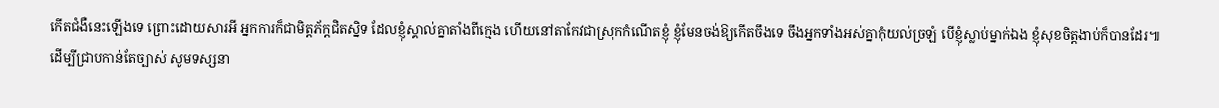កើតជំងឺនេះឡើងទេ ព្រោះដោយសារអី អ្នកការក៏ជាមិត្តភ័ក្តជិតស្និទ ដែលខ្ញុំស្គាល់គ្នាតាំងពីក្មេង ហើយនៅតាកែវជាស្រុកកំណើតខ្ញុំ ខ្ញុំមែនចង់ឱ្យកើតចឹងទេ ចឹងអ្នកទាំងអស់គ្នាកុំយល់ច្រឡំ បើខ្ញុំស្លាប់ម្នាក់ឯង ខ្ញុំសុខចិត្តងាប់ក៏បានដែរ៕
ដើម្បីជ្រាបកាន់តែច្បាស់ សូមទស្សនា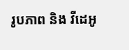រូបភាព និង វីដេអូ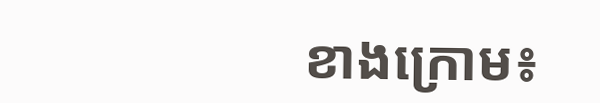ខាងក្រោម៖